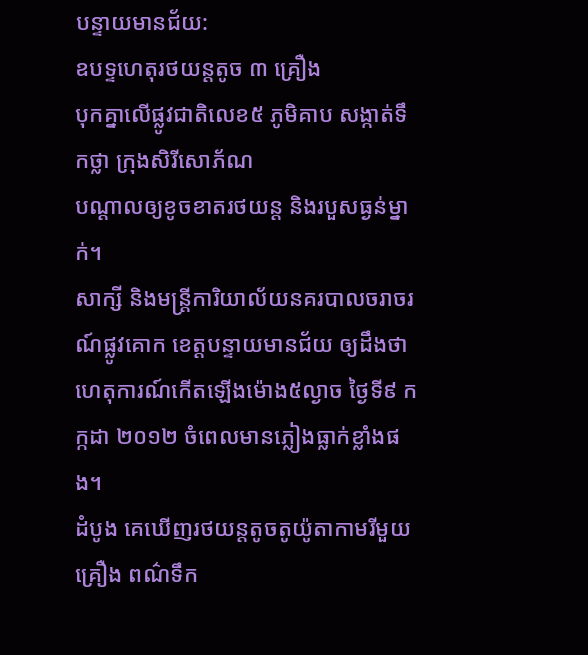បន្ទាយមានជ័យ:
ឧបទ្ទហេតុរថយន្តតូច ៣ គ្រឿង
បុកគ្នាលើផ្លូវជាតិលេខ៥ ភូមិគាប សង្កាត់ទឹកថ្លា ក្រុងសិរីសោភ័ណ
បណ្ដាលឲ្យខូចខាតរថយន្ត និងរបួសធ្ងន់ម្នាក់។
សាក្សី និងមន្ត្រីការិយាល័យនគរបាលចរាចរណ៍ផ្លូវគោក ខេត្តបន្ទាយមានជ័យ ឲ្យដឹងថា ហេតុការណ៍កើតឡើងម៉ោង៥ល្ងាច ថ្ងៃទី៩ កក្កដា ២០១២ ចំពេលមានភ្លៀងធ្លាក់ខ្លាំងផង។
ដំបូង គេឃើញរថយន្តតូចតូយ៉ូតាកាមរីមួយគ្រឿង ពណ៌ទឹក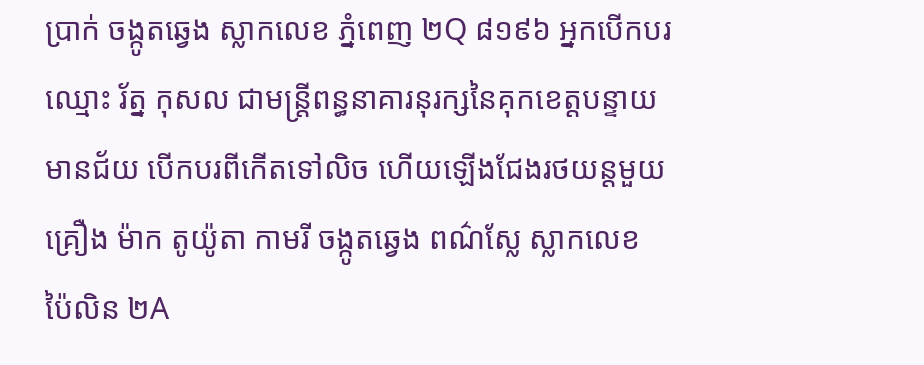ប្រាក់ ចង្កូតឆ្វេង ស្លាកលេខ ភ្នំពេញ ២Q ៨១៩៦ អ្នកបើកបរឈ្មោះ រ័ត្ន កុសល ជាមន្ត្រីពន្ធនាគារនុរក្សនៃគុកខេត្តបន្ទាយមានជ័យ បើកបរពីកើតទៅលិច ហើយឡើងជែងរថយន្តមួយគ្រឿង ម៉ាក តូយ៉ូតា កាមរី ចង្កូតឆ្វេង ពណ៌ស្លែ ស្លាកលេខ ប៉ៃលិន ២A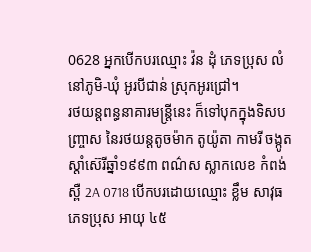0628 អ្នកបើកបរឈ្មោះ វ៉ន ដុំ ភេទប្រុស លំនៅភូមិ-ឃុំ អូរបីជាន់ ស្រុកអូរជ្រៅ។
រថយន្តពន្ធនាគារមន្ត្រីនេះ ក៏ទៅបុកក្នុងទិសបញ្ច្រាស នៃរថយន្តតូចម៉ាក តូយ៉ូតា កាមរី ចង្កូតស្ដាំស៊េរីឆ្នាំ១៩៩៣ ពណ៌ស ស្លាកលេខ កំពង់ស្ពឺ 2A 0718 បើកបរដោយឈ្មោះ ខ្លឹម សាវុធ ភេទប្រុស អាយុ ៤៥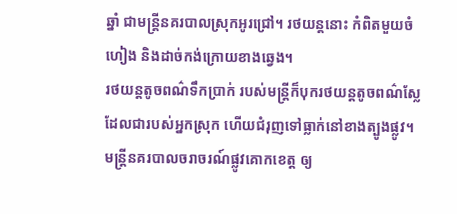ឆ្នាំ ជាមន្ត្រីនគរបាលស្រុកអូរជ្រៅ។ រថយន្តនោះ កំពិតមួយចំហៀង និងដាច់កង់ក្រោយខាងឆ្វេង។
រថយន្តតូចពណ៌ទឹកប្រាក់ របស់មន្ត្រីក៏បុករថយន្តតូចពណ៌ស្លែ ដែលជារបស់អ្នកស្រុក ហើយជំរុញទៅធ្លាក់នៅខាងត្បូងផ្លូវ។
មន្ត្រីនគរបាលចរាចរណ៍ផ្លូវគោកខេត្ត ឲ្យ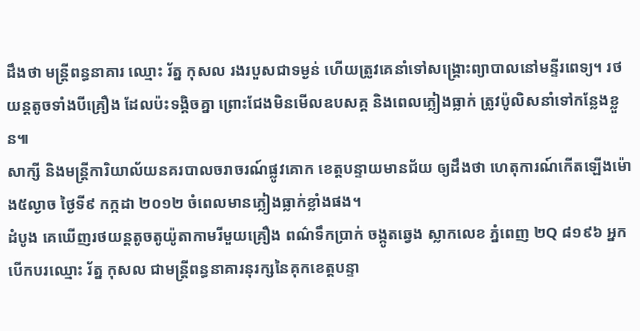ដឹងថា មន្ត្រីពន្ធនាគារ ឈ្មោះ រ័ត្ន កុសល រងរបួសជាទម្ងន់ ហើយត្រូវគេនាំទៅសង្គ្រោះព្យាបាលនៅមន្ទីរពេទ្យ។ រថយន្តតូចទាំងបីគ្រឿង ដែលប៉ះទង្គិចគ្នា ព្រោះជែងមិនមើលឧបសគ្គ និងពេលភ្លៀងធ្លាក់ ត្រូវប៉ូលិសនាំទៅកន្លែងខ្លួន៕
សាក្សី និងមន្ត្រីការិយាល័យនគរបាលចរាចរណ៍ផ្លូវគោក ខេត្តបន្ទាយមានជ័យ ឲ្យដឹងថា ហេតុការណ៍កើតឡើងម៉ោង៥ល្ងាច ថ្ងៃទី៩ កក្កដា ២០១២ ចំពេលមានភ្លៀងធ្លាក់ខ្លាំងផង។
ដំបូង គេឃើញរថយន្តតូចតូយ៉ូតាកាមរីមួយគ្រឿង ពណ៌ទឹកប្រាក់ ចង្កូតឆ្វេង ស្លាកលេខ ភ្នំពេញ ២Q ៨១៩៦ អ្នកបើកបរឈ្មោះ រ័ត្ន កុសល ជាមន្ត្រីពន្ធនាគារនុរក្សនៃគុកខេត្តបន្ទា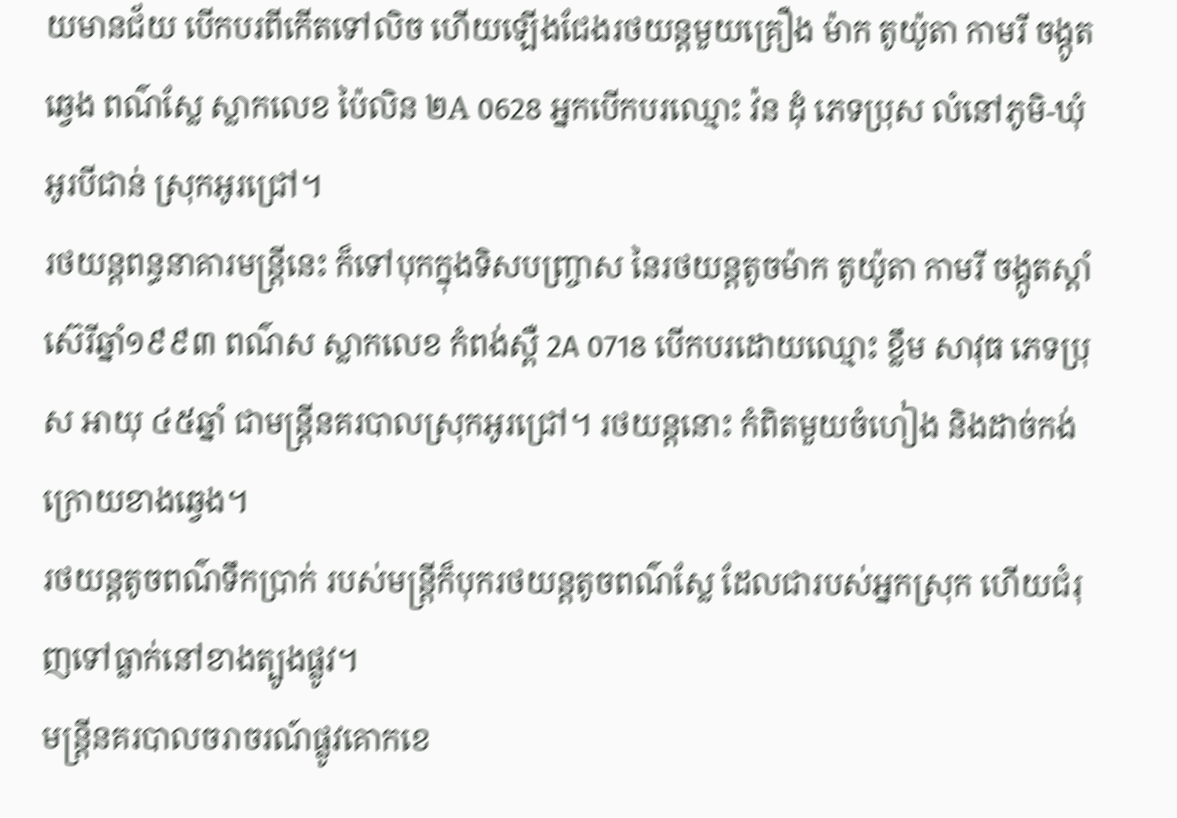យមានជ័យ បើកបរពីកើតទៅលិច ហើយឡើងជែងរថយន្តមួយគ្រឿង ម៉ាក តូយ៉ូតា កាមរី ចង្កូតឆ្វេង ពណ៌ស្លែ ស្លាកលេខ ប៉ៃលិន ២A 0628 អ្នកបើកបរឈ្មោះ វ៉ន ដុំ ភេទប្រុស លំនៅភូមិ-ឃុំ អូរបីជាន់ ស្រុកអូរជ្រៅ។
រថយន្តពន្ធនាគារមន្ត្រីនេះ ក៏ទៅបុកក្នុងទិសបញ្ច្រាស នៃរថយន្តតូចម៉ាក តូយ៉ូតា កាមរី ចង្កូតស្ដាំស៊េរីឆ្នាំ១៩៩៣ ពណ៌ស ស្លាកលេខ កំពង់ស្ពឺ 2A 0718 បើកបរដោយឈ្មោះ ខ្លឹម សាវុធ ភេទប្រុស អាយុ ៤៥ឆ្នាំ ជាមន្ត្រីនគរបាលស្រុកអូរជ្រៅ។ រថយន្តនោះ កំពិតមួយចំហៀង និងដាច់កង់ក្រោយខាងឆ្វេង។
រថយន្តតូចពណ៌ទឹកប្រាក់ របស់មន្ត្រីក៏បុករថយន្តតូចពណ៌ស្លែ ដែលជារបស់អ្នកស្រុក ហើយជំរុញទៅធ្លាក់នៅខាងត្បូងផ្លូវ។
មន្ត្រីនគរបាលចរាចរណ៍ផ្លូវគោកខេ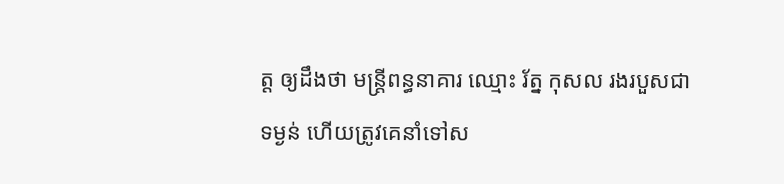ត្ត ឲ្យដឹងថា មន្ត្រីពន្ធនាគារ ឈ្មោះ រ័ត្ន កុសល រងរបួសជាទម្ងន់ ហើយត្រូវគេនាំទៅស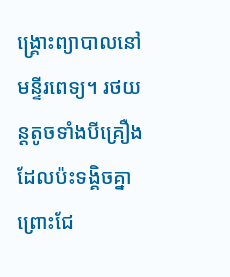ង្គ្រោះព្យាបាលនៅមន្ទីរពេទ្យ។ រថយន្តតូចទាំងបីគ្រឿង ដែលប៉ះទង្គិចគ្នា ព្រោះជែ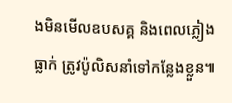ងមិនមើលឧបសគ្គ និងពេលភ្លៀងធ្លាក់ ត្រូវប៉ូលិសនាំទៅកន្លែងខ្លួន៕